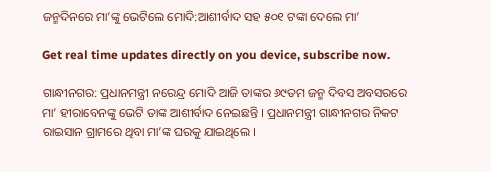ଜନ୍ମଦିନରେ ମା’ଙ୍କୁ ଭେଟିଲେ ମୋଦି:ଆଶୀର୍ବାଦ ସହ ୫୦୧ ଟଙ୍କା ଦେଲେ ମା’

Get real time updates directly on you device, subscribe now.

ଗାନ୍ଧୀନଗର: ପ୍ରଧାନମନ୍ତ୍ରୀ ନରେନ୍ଦ୍ର ମୋଦି ଆଜି ତାଙ୍କର ୬୯ତମ ଜନ୍ମ ଦିବସ ଅବସରରେ ମା’ ହୀରାବେନଙ୍କୁ ଭେଟି ତାଙ୍କ ଆଶୀର୍ବାଦ ନେଇଛନ୍ତି । ପ୍ରଧାନମନ୍ତ୍ରୀ ଗାନ୍ଧୀନଗର ନିକଟ ରାଇସାନ ଗ୍ରାମରେ ଥିବା ମା’ଙ୍କ ଘରକୁ ଯାଇଥିଲେ ।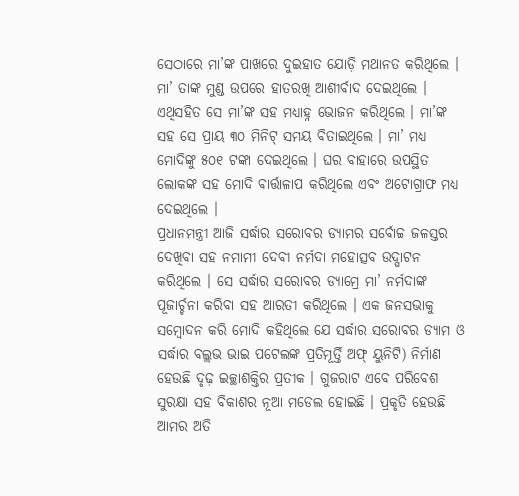ସେଠାରେ ମା’ଙ୍କ ପାଖରେ ଦୁଇହାତ ଯୋଡ଼ି ମଥାନତ କରିଥିଲେ । ମା’ ତାଙ୍କ ମୁଣ୍ଡ ଉପରେ ହାତରଖି ଆଶୀର୍ବାଦ ଦେଇଥିଲେ । ଏଥିସହିତ ସେ ମା’ଙ୍କ ସହ ମଧ୍ୟାହ୍ନ ଭୋଜନ କରିଥିଲେ । ମା’ଙ୍କ ସହ ସେ ପ୍ରାୟ ୩୦ ମିନିଟ୍ ସମୟ ବିତାଇଥିଲେ । ମା’ ମଧ୍ୟ ମୋଦିଙ୍କୁ ୫୦୧ ଟଙ୍କା ଦେଇଥିଲେ । ଘର ବାହାରେ ଉପସ୍ଥିତ ଲୋକଙ୍କ ସହ ମୋଦି ବାର୍ତ୍ତାଳାପ କରିଥିଲେ ଏବଂ ଅଟୋଗ୍ରାଫ ମଧ୍ୟ ଦେଇଥିଲେ ।
ପ୍ରଧାନମନ୍ତ୍ରୀ ଆଜି ସର୍ଦ୍ଧାର ସରୋବର ଡ୍ୟାମର ସର୍ବୋଚ୍ଚ ଜଳସ୍ତର ଦେଖିବା ସହ ନମାମୀ ଦେବୀ ନର୍ମଦା ମହୋତ୍ସବ ଉଦ୍ଘାଟନ କରିଥିଲେ । ସେ ସର୍ଦ୍ଧାର ସରୋବର ଡ୍ୟାମ୍ରେ ମା’ ନର୍ମଦାଙ୍କ ପୂଜାର୍ଚ୍ଚନା କରିବା ସହ ଆରତୀ କରିଥିଲେ । ଏକ ଜନସଭାକୁ ସମ୍ବୋଦନ କରି ମୋଦି କହିଥିଲେ ଯେ ସର୍ଦ୍ଧାର ସରୋବର ଡ୍ୟାମ ଓ ସର୍ଦ୍ଧାର ବଲ୍ଲଭ ଭାଇ ପଟେଲଙ୍କ ପ୍ରତିମୂର୍ତ୍ତି ଅଫ୍ ୟୁନିଟି) ନିର୍ମାଣ ହେଉଛି ଦୃଢ଼ ଇଚ୍ଛାଶକ୍ତିର ପ୍ରତୀକ । ଗୁଜରାଟ ଏବେ ପରିବେଶ ସୁରକ୍ଷା ସହ ବିକାଶର ନୂଆ ମଡେଲ ହୋଇଛି । ପ୍ରକୃତି ହେଉଛି ଆମର ଅତି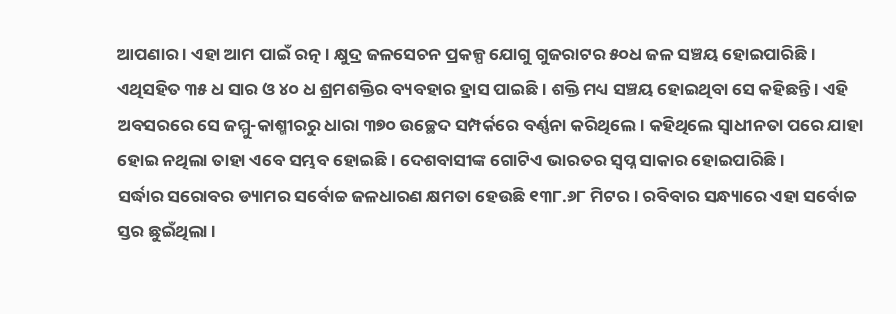ଆପଣାର । ଏହା ଆମ ପାଇଁ ରତ୍ନ । କ୍ଷୁଦ୍ର ଜଳସେଚନ ପ୍ରକଳ୍ପ ଯୋଗୁ ଗୁଜରାଟର ୫୦ଧ ଜଳ ସଞ୍ଚୟ ହୋଇପାରିଛି । ଏଥିସହିତ ୩୫ ଧ ସାର ଓ ୪୦ ଧ ଶ୍ରମଶକ୍ତିର ବ୍ୟବହାର ହ୍ରାସ ପାଇଛି । ଶକ୍ତି ମଧ୍ୟ ସଞ୍ଚୟ ହୋଇଥିବା ସେ କହିଛନ୍ତି । ଏହି ଅବସରରେ ସେ ଜମ୍ମୁ-କାଶ୍ମୀରରୁ ଧାରା ୩୭୦ ଉଚ୍ଛେଦ ସମ୍ପର୍କରେ ବର୍ଣ୍ଣନା କରିଥିଲେ । କହିଥିଲେ ସ୍ୱାଧୀନତା ପରେ ଯାହା ହୋଇ ନଥିଲା ତାହା ଏବେ ସମ୍ଭବ ହୋଇଛି । ଦେଶବାସୀଙ୍କ ଗୋଟିଏ ଭାରତର ସ୍ୱପ୍ନ ସାକାର ହୋଇପାରିଛି ।
ସର୍ଦ୍ଧାର ସରୋବର ଡ୍ୟାମର ସର୍ବୋଚ୍ଚ ଜଳଧାରଣ କ୍ଷମତା ହେଉଛି ୧୩୮.୬୮ ମିଟର । ରବିବାର ସନ୍ଧ୍ୟାରେ ଏହା ସର୍ବୋଚ୍ଚ ସ୍ତର ଛୁଇଁଥିଲା ।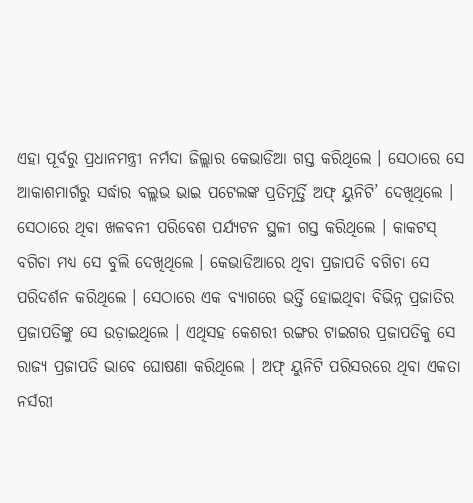ଏହା ପୂର୍ବରୁ ପ୍ରଧାନମନ୍ତ୍ରୀ ନର୍ମଦା ଜିଲ୍ଲାର କେଭାଡିଆ ଗସ୍ତ କରିଥିଲେ । ସେଠାରେ ସେ ଆକାଶମାର୍ଗରୁ ସର୍ଦ୍ଧାର ବଲ୍ଲଭ ଭାଇ ପଟେଲଙ୍କ ପ୍ରତିମୂର୍ତ୍ତି ଅଫ୍ ୟୁନିଟି’ ଦେଖିଥିଲେ । ସେଠାରେ ଥିବା ଖଳବନୀ ପରିବେଶ ପର୍ଯ୍ୟଟନ ସ୍ଥଳୀ ଗସ୍ତ କରିଥିଲେ । କାକଟସ୍ ବଗିଚା ମଧ୍ୟ ସେ ବୁଲି ଦେଖିଥିଲେ । କେଭାଡିଆରେ ଥିବା ପ୍ରଜାପତି ବଗିଚା ସେ ପରିଦର୍ଶନ କରିଥିଲେ । ସେଠାରେ ଏକ ବ୍ୟାଗରେ ଭର୍ତ୍ତି ହୋଇଥିବା ବିଭିନ୍ନ ପ୍ରଜାତିର ପ୍ରଜାପତିଙ୍କୁ ସେ ଉଡ଼ାଇଥିଲେ । ଏଥିସହ କେଶରୀ ରଙ୍ଗର ଟାଇଗର ପ୍ରଜାପତିକୁ ସେ ରାଜ୍ୟ ପ୍ରଜାପତି ଭାବେ ଘୋଷଣା କରିଥିଲେ । ଅଫ୍ ୟୁନିଟି ପରିସରରେ ଥିବା ଏକତା ନର୍ସରୀ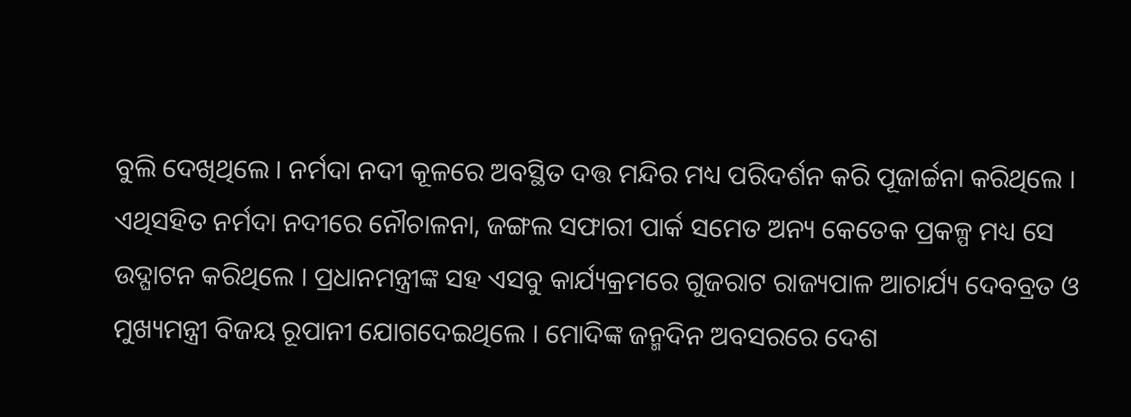ବୁଲି ଦେଖିଥିଲେ । ନର୍ମଦା ନଦୀ କୂଳରେ ଅବସ୍ଥିତ ଦତ୍ତ ମନ୍ଦିର ମଧ୍ୟ ପରିଦର୍ଶନ କରି ପୂଜାର୍ଚ୍ଚନା କରିଥିଲେ । ଏଥିସହିତ ନର୍ମଦା ନଦୀରେ ନୌଚାଳନା, ଜଙ୍ଗଲ ସଫାରୀ ପାର୍କ ସମେତ ଅନ୍ୟ କେତେକ ପ୍ରକଳ୍ପ ମଧ୍ୟ ସେ ଉଦ୍ଘାଟନ କରିଥିଲେ । ପ୍ରଧାନମନ୍ତ୍ରୀଙ୍କ ସହ ଏସବୁ କାର୍ଯ୍ୟକ୍ରମରେ ଗୁଜରାଟ ରାଜ୍ୟପାଳ ଆଚାର୍ଯ୍ୟ ଦେବବ୍ରତ ଓ ମୁଖ୍ୟମନ୍ତ୍ରୀ ବିଜୟ ରୂପାନୀ ଯୋଗଦେଇଥିଲେ । ମୋଦିଙ୍କ ଜନ୍ମଦିନ ଅବସରରେ ଦେଶ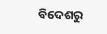ବିଦେଶରୁ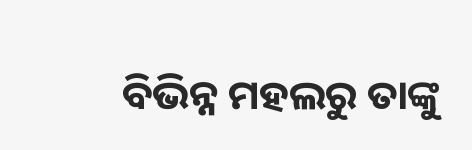ବିଭିନ୍ନ ମହଲରୁ ତାଙ୍କୁ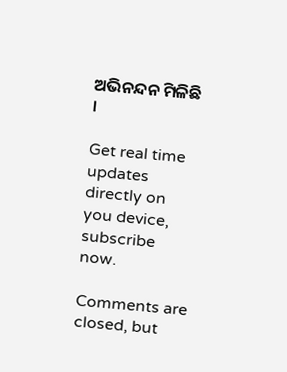ଅଭିନନ୍ଦନ ମିଳିଛି ।

Get real time updates directly on you device, subscribe now.

Comments are closed, but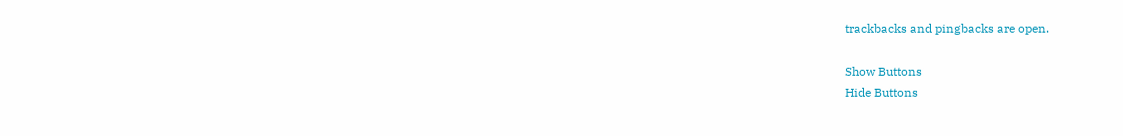trackbacks and pingbacks are open.

Show Buttons
Hide Buttons